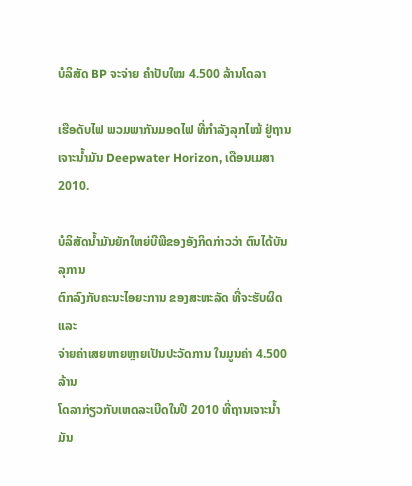ບໍລິສັດ BP ຈະຈ່າຍ ຄຳປັບໃໝ 4.500 ລ້ານໂດລາ

ເຮືອດັບໄຟ ພວມພາກັນມອດໄຟ ທີ່ກຳລັງລຸກໄໝ້ ຢູ່ຖານເຈາະນໍ້າມັນ Deepwater Horizon, ເດືອນເມສາ 2010.

ບໍລິສັດນໍ້າມັນຍັກໃຫຍ່ບີພີຂອງອັງກິດກ່າວວ່າ ຕົນໄດ້ບັນລຸການ
ຕົກລົງກັບຄະນະໄອຍະການ ຂອງສະຫະລັດ ທີ່ຈະຮັບຜິດ ແລະ
ຈ່າຍຄ່າເສຍຫາຍຫຼາຍເປັນປະວັດການ ໃນມູນຄ່າ 4.500 ລ້ານ
ໂດລາກ່ຽວກັບເຫດລະເບີດໃນປີ 2010 ທີ່ຖານເຈາະນໍ້າມັນ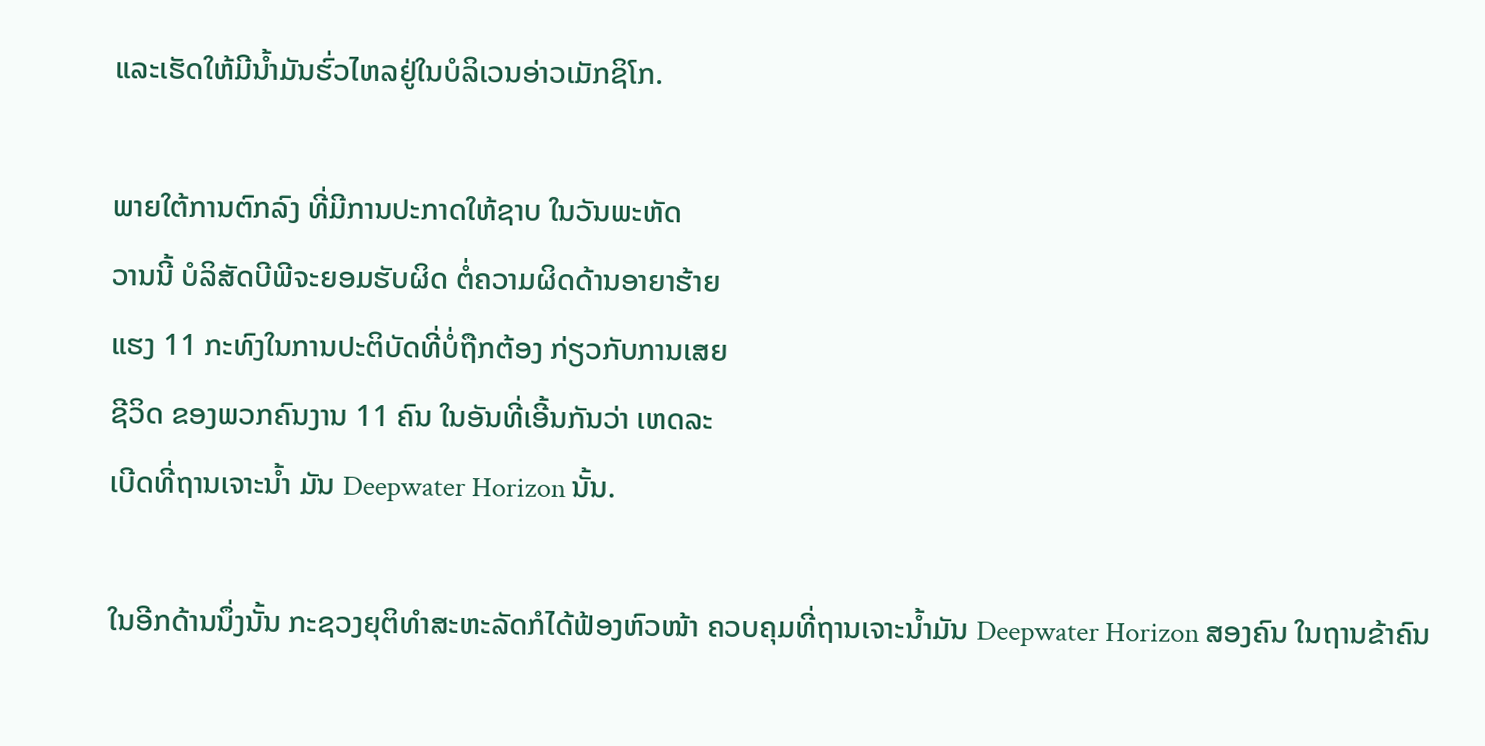ແລະເຮັດໃຫ້ມີນໍ້າມັນຮົ່ວໄຫລຢູ່ໃນບໍລິເວນອ່າວເມັກຊິໂກ.

ພາຍໃຕ້ການຕົກລົງ ທີ່ມີການປະກາດໃຫ້ຊາບ ໃນວັນພະຫັດ
ວານນີ້ ບໍລິສັດບີພີຈະຍອມຮັບຜິດ ຕໍ່ຄວາມຜິດດ້ານອາຍາຮ້າຍ
ແຮງ 11 ກະທົງໃນການປະຕິບັດທີ່ບໍ່ຖືກຕ້ອງ ກ່ຽວກັບການເສຍ
ຊີວິດ ຂອງພວກຄົນງານ 11 ຄົນ ໃນອັນທີ່ເອີ້ນກັນວ່າ ເຫດລະ
ເບີດທີ່ຖານເຈາະນໍ້າ ມັນ Deepwater Horizon ນັ້ນ.

ໃນອີກດ້ານນຶ່ງນັ້ນ ກະຊວງຍຸຕິທໍາສະຫະລັດກໍໄດ້ຟ້ອງຫົວໜ້າ ຄວບຄຸມທີ່ຖານເຈາະນໍ້າມັນ Deepwater Horizon ສອງຄົນ ໃນຖານຂ້າຄົນ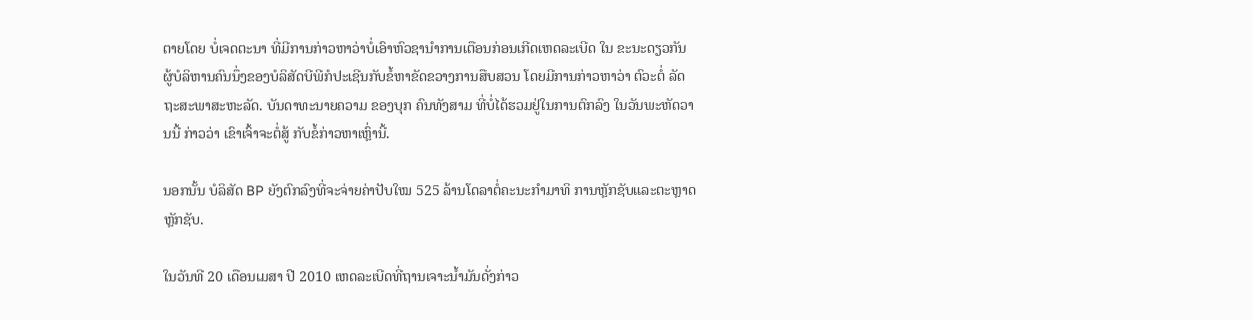ຕາຍໂດຍ ບໍ່ເຈດຕະນາ ທີ່ມີການກ່າວຫາວ່າບໍ່ເອົາຫົວຊານໍາການເຕືອນກ່ອນເກີດເຫດລະເບີດ ໃນ ຂະນະດຽວກັນຜູ້ບໍລິຫານຄົນນຶ່ງຂອງບໍລິສັດບີພີກໍປະເຊີນກັບຂໍ້ຫາຂັດຂວາງການສືບສວນ ໂດຍມີການກ່າວຫາວ່າ ຕົວະຕໍ່ ລັດຖະສະພາສະຫະລັດ. ບັນດາທະນາຍຄວາມ ຂອງບຸກ ຄົນທັງສາມ ທີ່ບໍ່ໄດ້ຮວມຢູ່ໃນການຕົກລົງ ໃນວັນພະຫັດວານນີ້ ກ່າວວ່າ ເຂົາເຈົ້າຈະຕໍ່ສູ້ ກັບຂໍ້ກ່າວຫາເຫຼົ່ານີ້.

ນອກນັ້ນ ບໍລິສັດ BP ຍັງຕົກລົງທີ່ຈະຈ່າຍຄ່າປັບໃໝ 525 ລ້ານໂດລາຕໍ່ຄະນະກໍາມາທິ ການຫຼັກຊັບແລະຕະຫຼາດຫຼັກຊັບ.

ໃນວັນທີ 20 ເດືອນເມສາ ປີ 2010 ເຫດລະເບີດທີ່ຖານເຈາະນໍ້າມັນດັ່ງກ່າວ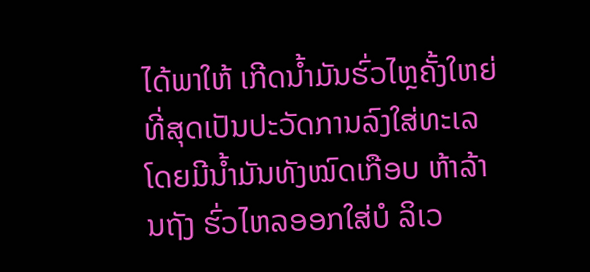ໄດ້ພາໃຫ້ ເກີດນໍ້າມັນຮົ່ວໄຫຼຄັ້ງໃຫຍ່ທີ່ສຸດເປັນປະວັດການລົງໃສ່ທະເລໂດຍມີນໍ້າມັນທັງໝົດເກືອບ ຫ້າລ້ານຖັງ ຮົ່ວໄຫລອອກໃສ່ບໍ ລິເວ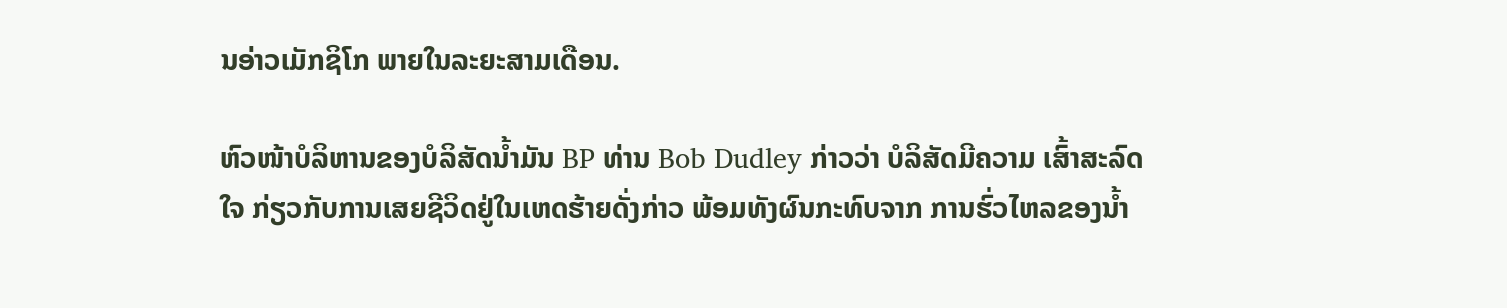ນອ່າວເມັກຊິໂກ ພາຍໃນລະຍະສາມເດືອນ.

ຫົວໜ້າບໍລິຫານຂອງບໍລິສັດນໍ້າມັນ BP ທ່ານ Bob Dudley ກ່າວວ່າ ບໍລິສັດມີຄວາມ ເສົ້າສະລົດໃຈ ກ່ຽວກັບການເສຍຊີວິດຢູ່ໃນເຫດຮ້າຍດັ່ງກ່າວ ພ້ອມທັງຜົນກະທົບຈາກ ການຮົ່ວໄຫລຂອງນໍ້າ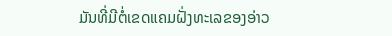ມັນທີ່ມີຕໍ່ເຂດແຄມຝັ່ງທະເລຂອງອ່າວ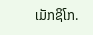ເມັກຊິໂກ.